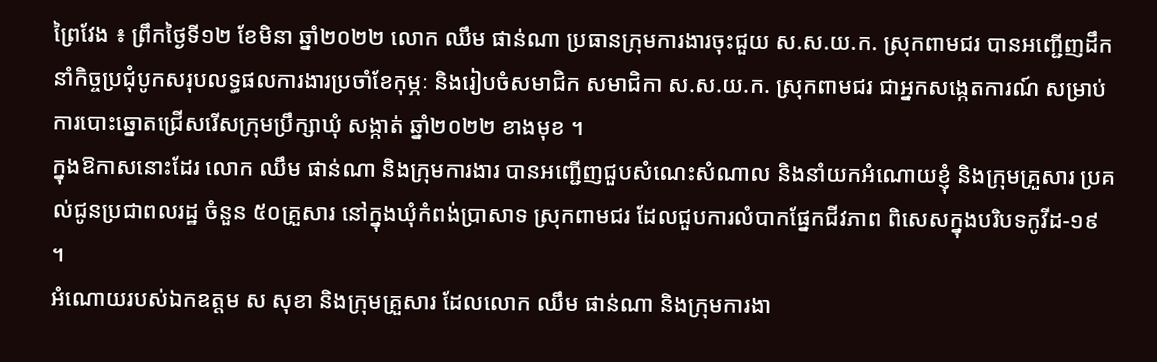ព្រៃវែង ៖ ព្រឹកថ្ងៃទី១២ ខែមិនា ឆ្នាំ២០២២ លោក ឈឹម ផាន់ណា ប្រធានក្រុមការងារចុះជួយ ស.ស.យ.ក. ស្រុកពាមជរ បានអញ្ជើញដឹកនាំកិច្ចប្រជុំបូកសរុបលទ្ធផលការងារប្រចាំខែកុម្ភៈ និងរៀបចំសមាជិក សមាជិកា ស.ស.យ.ក. ស្រុកពាមជរ ជាអ្នកសង្កេតការណ៍ សម្រាប់ការបោះឆ្នោតជ្រើសរើសក្រុមប្រឹក្សាឃុំ សង្កាត់ ឆ្នាំ២០២២ ខាងមុខ ។
ក្នុងឱកាសនោះដែរ លោក ឈឹម ផាន់ណា និងក្រុមការងារ បានអញ្ជើញជួបសំណេះសំណាល និងនាំយកអំណោយខ្ញុំ និងក្រុមគ្រួសារ ប្រគល់ជូនប្រជាពលរដ្ឋ ចំនួន ៥០គ្រួសារ នៅក្នុងឃុំកំពង់ប្រាសាទ ស្រុកពាមជរ ដែលជួបការលំបាកផ្នែកជីវភាព ពិសេសក្នុងបរិបទកូវីដ-១៩ ។
អំណោយរបស់ឯកឧត្តម ស សុខា និងក្រុមគ្រួសារ ដែលលោក ឈឹម ផាន់ណា និងក្រុមការងា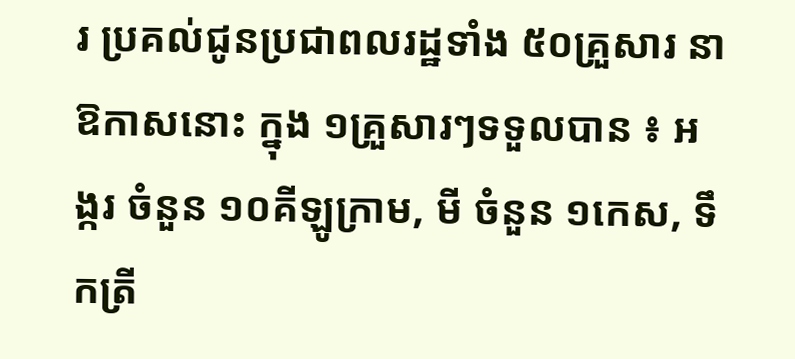រ ប្រគល់ជូនប្រជាពលរដ្ឋទាំង ៥០គ្រួសារ នាឱកាសនោះ ក្នុង ១គ្រួសារៗទទួលបាន ៖ អង្ករ ចំនួន ១០គីឡូក្រាម, មី ចំនួន ១កេស, ទឹកត្រី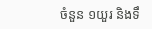ចំនួន ១យួរ និងទឹ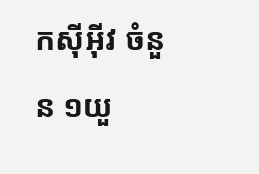កស៊ីអ៊ីវ ចំនួន ១យួ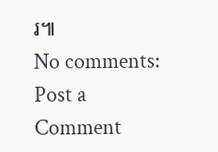រ៕
No comments:
Post a Comment